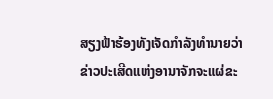ສຽງຟ້າຮ້ອງທັງເຈັດກໍາລັງທໍານາຍວ່າ ຂ່າວປະເສີດແຫ່ງອານາຈັກຈະແຜ່ຂະ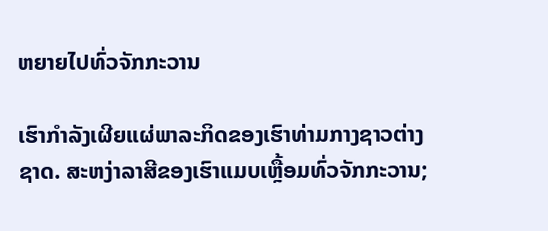ຫຍາຍໄປທົ່ວຈັກກະວານ

ເຮົາກຳລັງເຜີຍແຜ່ພາລະກິດຂອງເຮົາທ່າມກາງຊາວຕ່າງຊາດ. ສະຫງ່າລາສີຂອງເຮົາແມບເຫຼື້ອມທົ່ວຈັກກະວານ;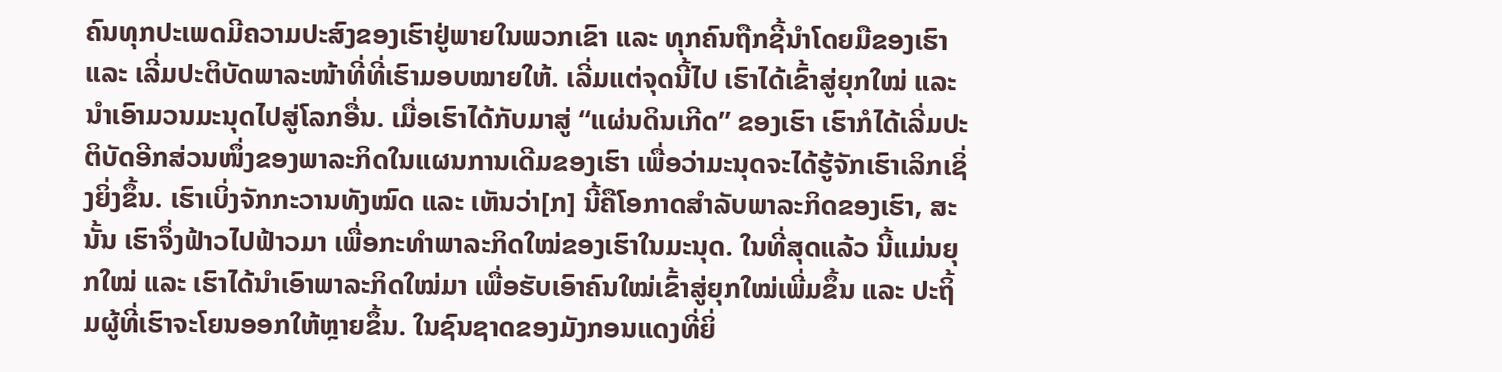ຄົນທຸກປະເພດມີຄວາມປະສົງຂອງເຮົາຢູ່ພາຍໃນພວກເຂົາ ແລະ ທຸກຄົນຖືກຊີ້ນໍາໂດຍມືຂອງເຮົາ ແລະ ເລີ່ມປະຕິບັດພາລະໜ້າທີ່ທີ່ເຮົາມອບໝາຍໃຫ້. ເລີ່ມແຕ່ຈຸດນີ້ໄປ ເຮົາໄດ້ເຂົ້າສູ່ຍຸກໃໝ່ ແລະ ນໍາເອົາມວນມະນຸດໄປສູ່ໂລກອື່ນ. ເມື່ອເຮົາໄດ້ກັບມາສູ່ “ແຜ່ນດິນເກີດ” ຂອງເຮົາ ເຮົາກໍໄດ້ເລີ່ມປະຕິບັດອີກສ່ວນໜຶ່ງຂອງພາລະກິດໃນແຜນການເດີມຂອງເຮົາ ເພື່ອວ່າມະນຸດຈະໄດ້ຮູ້ຈັກເຮົາເລິກເຊິ່ງຍິ່ງຂຶ້ນ. ເຮົາເບິ່ງຈັກກະວານທັງໝົດ ແລະ ເຫັນວ່າ[ກ] ນີ້ຄືໂອກາດສໍາລັບພາລະກິດຂອງເຮົາ, ສະນັ້ນ ເຮົາຈຶ່ງຟ້າວໄປຟ້າວມາ ເພື່ອກະທໍາພາລະກິດໃໝ່ຂອງເຮົາໃນມະນຸດ. ໃນທີ່ສຸດແລ້ວ ນີ້ແມ່ນຍຸກໃໝ່ ແລະ ເຮົາໄດ້ນໍາເອົາພາລະກິດໃໝ່ມາ ເພື່ອຮັບເອົາຄົນໃໝ່ເຂົ້າສູ່ຍຸກໃໝ່ເພີ່ມຂຶ້ນ ແລະ ປະຖິ້ມຜູ້ທີ່ເຮົາຈະໂຍນອອກໃຫ້ຫຼາຍຂຶ້ນ. ໃນຊົນຊາດຂອງມັງກອນແດງທີ່ຍິ່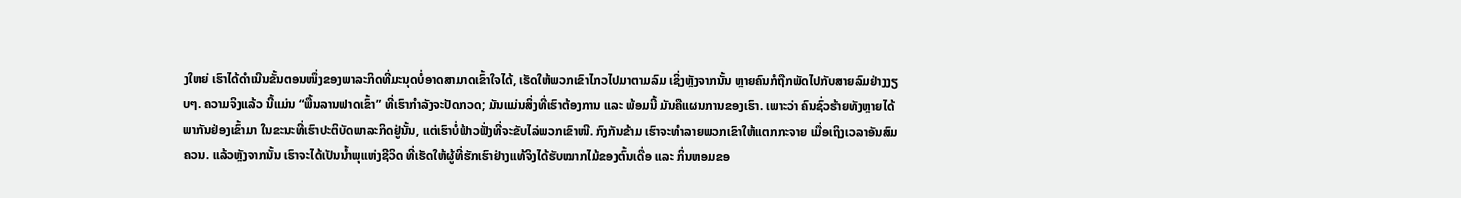ງໃຫຍ່ ເຮົາໄດ້ດໍາເນີນຂັ້ນຕອນໜຶ່ງຂອງພາລະກິດທີ່ມະນຸດບໍ່ອາດສາມາດເຂົ້າໃຈໄດ້, ເຮັດໃຫ້ພວກເຂົາໄກວໄປມາຕາມລົມ ເຊິ່ງຫຼັງຈາກນັ້ນ ຫຼາຍຄົນກໍຖືກພັດໄປກັບສາຍລົມຢ່າງງຽບໆ. ຄວາມຈິງແລ້ວ ນີ້ແມ່ນ “ພື້ນລານຟາດເຂົ້າ” ທີ່ເຮົາກໍາລັງຈະປັດກວດ; ມັນແມ່ນສິ່ງທີ່ເຮົາຕ້ອງການ ແລະ ພ້ອມນີ້ ມັນຄືແຜນການຂອງເຮົາ. ເພາະວ່າ ຄົນຊົ່ວຮ້າຍທັງຫຼາຍໄດ້ພາກັນຢ່ອງເຂົ້າມາ ໃນຂະນະທີ່ເຮົາປະຕິບັດພາລະກິດຢູ່ນັ້ນ, ແຕ່ເຮົາບໍ່ຟ້າວຟັ່ງທີ່ຈະຂັບໄລ່ພວກເຂົາໜີ. ກົງກັນຂ້າມ ເຮົາຈະທໍາລາຍພວກເຂົາໃຫ້ແຕກກະຈາຍ ເມື່ອເຖິງເວລາອັນສົມຄວນ. ແລ້ວຫຼັງຈາກນັ້ນ ເຮົາຈະໄດ້ເປັນນໍ້າພຸແຫ່ງຊີວິດ ທີ່ເຮັດໃຫ້ຜູ້ທີ່ຮັກເຮົາຢ່າງແທ້ຈິງໄດ້ຮັບໝາກໄມ້ຂອງຕົ້ນເດື່ອ ແລະ ກິ່ນຫອມຂອ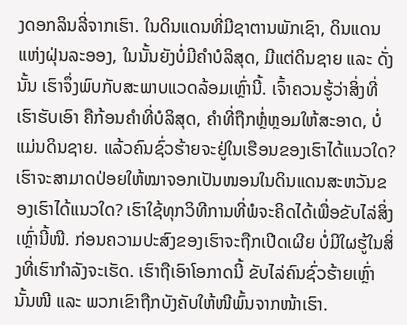ງດອກລິນລີ່ຈາກເຮົາ. ໃນດິນແດນທີ່ມີຊາຕານພັກເຊົາ, ດິນແດນແຫ່ງຝຸ່ນລະອອງ, ໃນນັ້ນຍັງບໍ່ມີຄໍາບໍລິສຸດ, ມີແຕ່ດິນຊາຍ ແລະ ດັ່ງນັ້ນ ເຮົາຈຶ່ງພົບກັບສະພາບແວດລ້ອມເຫຼົ່ານີ້. ເຈົ້າຄວນຮູ້ວ່າສິ່ງທີ່ເຮົາຮັບເອົາ ຄືກ້ອນຄໍາທີ່ບໍລິສຸດ, ຄໍາທີ່ຖືກຫຼໍ່ຫຼອມໃຫ້ສະອາດ, ບໍ່ແມ່ນດິນຊາຍ. ແລ້ວຄົນຊົ່ວຮ້າຍຈະຢູ່ໃນເຮືອນຂອງເຮົາໄດ້ແນວໃດ? ເຮົາຈະສາມາດປ່ອຍໃຫ້ໝາຈອກເປັນໜອນໃນດິນແດນສະຫວັນຂອງເຮົາໄດ້ແນວໃດ? ເຮົາໃຊ້ທຸກວິທີການທີ່ພໍຈະຄິດໄດ້ເພື່ອຂັບໄລ່ສິ່ງເຫຼົ່ານີ້ໜີ. ກ່ອນຄວາມປະສົງຂອງເຮົາຈະຖືກເປີດເຜີຍ ບໍ່ມີໃຜຮູ້ໃນສິ່ງທີ່ເຮົາກໍາລັງຈະເຮັດ. ເຮົາຖືເອົາໂອກາດນີ້ ຂັບໄລ່ຄົນຊົ່ວຮ້າຍເຫຼົ່ານັ້ນໜີ ແລະ ພວກເຂົາຖືກບັງຄັບໃຫ້ໜີພົ້ນຈາກໜ້າເຮົາ.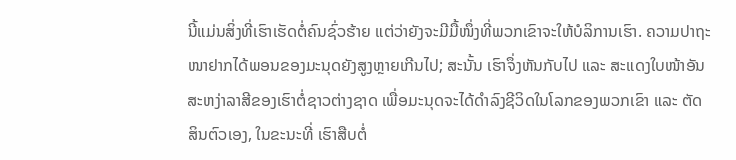ນີ້ແມ່ນສິ່ງທີ່ເຮົາເຮັດຕໍ່ຄົນຊົ່ວຮ້າຍ ແຕ່ວ່າຍັງຈະມີມື້ໜຶ່ງທີ່ພວກເຂົາຈະໃຫ້ບໍລິການເຮົາ. ຄວາມປາຖະໜາຢາກໄດ້ພອນຂອງມະນຸດຍັງສູງຫຼາຍເກີນໄປ; ສະນັ້ນ ເຮົາຈຶ່ງຫັນກັບໄປ ແລະ ສະແດງໃບໜ້າອັນສະຫງ່າລາສີຂອງເຮົາຕໍ່ຊາວຕ່າງຊາດ ເພື່ອມະນຸດຈະໄດ້ດໍາລົງຊີວິດໃນໂລກຂອງພວກເຂົາ ແລະ ຕັດສິນຕົວເອງ, ໃນຂະນະທີ່ ເຮົາສືບຕໍ່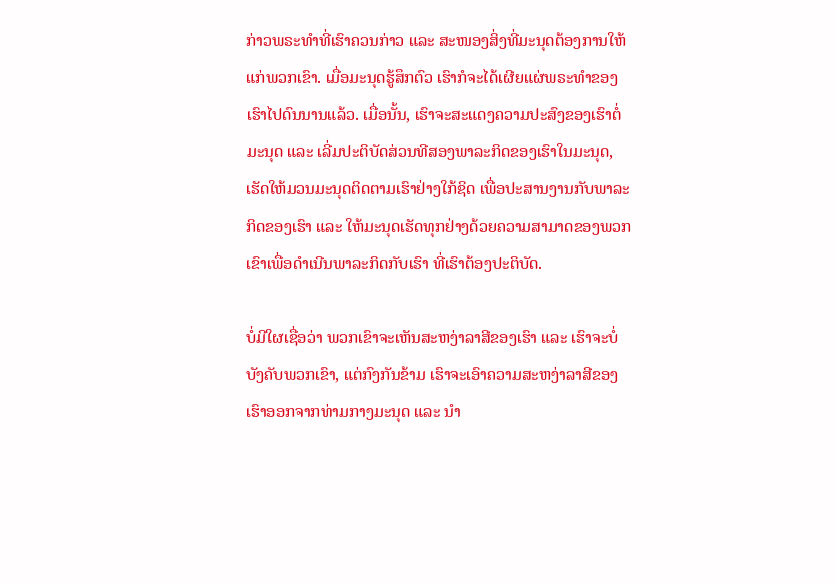ກ່າວພຣະທໍາທີ່ເຮົາຄວນກ່າວ ແລະ ສະໜອງສິ່ງທີ່ມະນຸດຕ້ອງການໃຫ້ແກ່ພວກເຂົາ. ເມື່ອມະນຸດຮູ້ສຶກຕົວ ເຮົາກໍຈະໄດ້ເຜີຍແຜ່ພຣະທໍາຂອງເຮົາໄປດົນນານແລ້ວ. ເມື່ອນັ້ນ, ເຮົາຈະສະແດງຄວາມປະສົງຂອງເຮົາຕໍ່ມະນຸດ ແລະ ເລີ່ມປະຕິບັດສ່ວນທີສອງພາລະກິດຂອງເຮົາໃນມະນຸດ, ເຮັດໃຫ້ມວນມະນຸດຕິດຕາມເຮົາຢ່າງໃກ້ຊິດ ເພື່ອປະສານງານກັບພາລະກິດຂອງເຮົາ ແລະ ໃຫ້ມະນຸດເຮັດທຸກຢ່າງດ້ວຍຄວາມສາມາດຂອງພວກເຂົາເພື່ອດໍາເນີນພາລະກິດກັບເຮົາ ທີ່ເຮົາຕ້ອງປະຕິບັດ.

ບໍ່ມີໃຜເຊື່ອວ່າ ພວກເຂົາຈະເຫັນສະຫງ່າລາສີຂອງເຮົາ ແລະ ເຮົາຈະບໍ່ບັງຄັບພວກເຂົາ, ແຕ່ກົງກັນຂ້າມ ເຮົາຈະເອົາຄວາມສະຫງ່າລາສີຂອງເຮົາອອກຈາກທ່າມກາງມະນຸດ ແລະ ນໍາ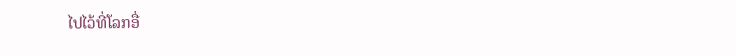ໄປໄວ້ທີ່ໂລກອື່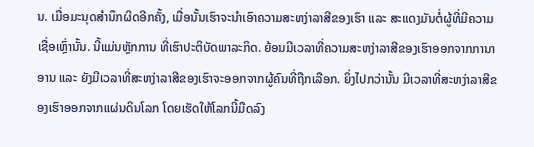ນ. ເມື່ອມະນຸດສໍານຶກຜິດອີກຄັ້ງ, ເມື່ອນັ້ນເຮົາຈະນໍາເອົາຄວາມສະຫງ່າລາສີຂອງເຮົາ ແລະ ສະແດງມັນຕໍ່ຜູ້ທີ່ມີຄວາມເຊື່ອເຫຼົ່ານັ້ນ. ນີ້ແມ່ນຫຼັກການ ທີ່ເຮົາປະຕິບັດພາລະກິດ. ຍ້ອນມີເວລາທີ່ຄວາມສະຫງ່າລາສີຂອງເຮົາອອກຈາກການາອານ ແລະ ຍັງມີເວລາທີ່ສະຫງ່າລາສີຂອງເຮົາຈະອອກຈາກຜູ້ຄົນທີ່ຖືກເລືອກ. ຍິ່ງໄປກວ່ານັ້ນ ມີເວລາທີ່ສະຫງ່າລາສີຂອງເຮົາອອກຈາກແຜ່ນດິນໂລກ ໂດຍເຮັດໃຫ້ໂລກນີ້ມືດລົງ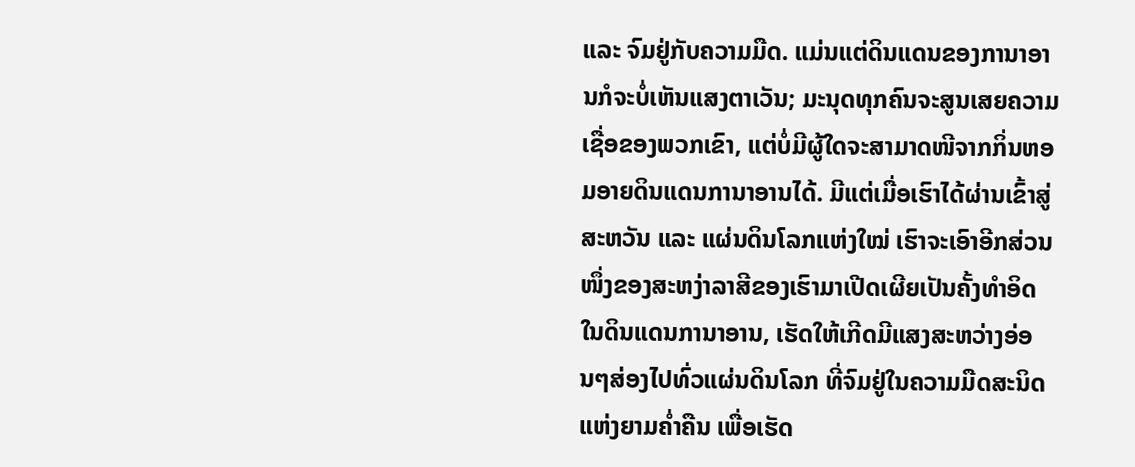ແລະ ຈົມຢູ່ກັບຄວາມມືດ. ແມ່ນແຕ່ດິນແດນຂອງການາອານກໍຈະບໍ່ເຫັນແສງຕາເວັນ; ມະນຸດທຸກຄົນຈະສູນເສຍຄວາມເຊື່ອຂອງພວກເຂົາ, ແຕ່ບໍ່ມີຜູ້ໃດຈະສາມາດໜີຈາກກິ່ນຫອມອາຍດິນແດນການາອານໄດ້. ມີແຕ່ເມື່ອເຮົາໄດ້ຜ່ານເຂົ້າສູ່ສະຫວັນ ແລະ ແຜ່ນດິນໂລກແຫ່ງໃໝ່ ເຮົາຈະເອົາອີກສ່ວນໜຶ່ງຂອງສະຫງ່າລາສີຂອງເຮົາມາເປີດເຜີຍເປັນຄັ້ງທໍາອິດໃນດິນແດນການາອານ, ເຮັດໃຫ້ເກີດມີແສງສະຫວ່າງອ່ອນໆສ່ອງໄປທົ່ວແຜ່ນດິນໂລກ ທີ່ຈົມຢູ່ໃນຄວາມມືດສະນິດແຫ່ງຍາມຄໍ່າຄືນ ເພື່ອເຮັດ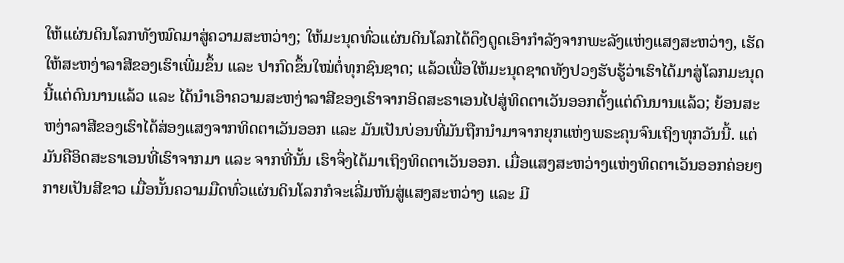ໃຫ້ແຜ່ນດິນໂລກທັງໝົດມາສູ່ຄວາມສະຫວ່າງ; ໃຫ້ມະນຸດທົ່ວແຜ່ນດິນໂລກໄດ້ດຶງດູດເອົາກໍາລັງຈາກພະລັງແຫ່ງແສງສະຫວ່າງ, ເຮັດໃຫ້ສະຫງ່າລາສີຂອງເຮົາເພີ່ມຂຶ້ນ ແລະ ປາກົດຂຶ້ນໃໝ່ຕໍ່ທຸກຊົນຊາດ; ແລ້ວເພື່ອໃຫ້ມະນຸດຊາດທັງປວງຮັບຮູ້ວ່າເຮົາໄດ້ມາສູ່ໂລກມະນຸດນີ້ແຕ່ດົນນານແລ້ວ ແລະ ໄດ້ນໍາເອົາຄວາມສະຫງ່າລາສີຂອງເຮົາຈາກອິດສະຣາເອນໄປສູ່ທິດຕາເວັນອອກຕັ້ງແຕ່ດົນນານແລ້ວ; ຍ້ອນສະຫງ່າລາສີຂອງເຮົາໄດ້ສ່ອງແສງຈາກທິດຕາເວັນອອກ ແລະ ມັນເປັນບ່ອນທີ່ມັນຖືກນໍາມາຈາກຍຸກແຫ່ງພຣະຄຸນຈົນເຖິງທຸກວັນນີ້. ແຕ່ມັນຄືອິດສະຣາເອນທີ່ເຮົາຈາກມາ ແລະ ຈາກທີ່ນັ້ນ ເຮົາຈຶ່ງໄດ້ມາເຖິງທິດຕາເວັນອອກ. ເມື່ອແສງສະຫວ່າງແຫ່ງທິດຕາເວັນອອກຄ່ອຍໆກາຍເປັນສີຂາວ ເມື່ອນັ້ນຄວາມມືດທົ່ວແຜ່ນດິນໂລກກໍຈະເລີ່ມຫັນສູ່ແສງສະຫວ່າງ ແລະ ມີ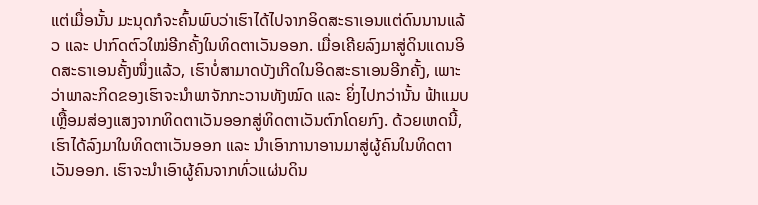ແຕ່ເມື່ອນັ້ນ ມະນຸດກໍຈະຄົ້ນພົບວ່າເຮົາໄດ້ໄປຈາກອິດສະຣາເອນແຕ່ດົນນານແລ້ວ ແລະ ປາກົດຕົວໃໝ່ອີກຄັ້ງໃນທິດຕາເວັນອອກ. ເມື່ອເຄີຍລົງມາສູ່ດິນແດນອິດສະຣາເອນຄັ້ງໜຶ່ງແລ້ວ, ເຮົາບໍ່ສາມາດບັງເກີດໃນອິດສະຣາເອນອີກຄັ້ງ, ເພາະວ່າພາລະກິດຂອງເຮົາຈະນໍາພາຈັກກະວານທັງໝົດ ແລະ ຍິ່ງໄປກວ່ານັ້ນ ຟ້າແມບເຫຼື້ອມສ່ອງແສງຈາກທິດຕາເວັນອອກສູ່ທິດຕາເວັນຕົກໂດຍກົງ. ດ້ວຍເຫດນີ້, ເຮົາໄດ້ລົງມາໃນທິດຕາເວັນອອກ ແລະ ນໍາເອົາການາອານມາສູ່ຜູ້ຄົນໃນທິດຕາເວັນອອກ. ເຮົາຈະນໍາເອົາຜູ້ຄົນຈາກທົ່ວແຜ່ນດິນ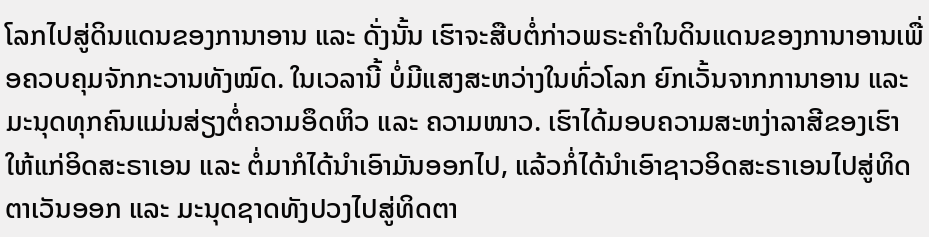ໂລກໄປສູ່ດິນແດນຂອງການາອານ ແລະ ດັ່ງນັ້ນ ເຮົາຈະສືບຕໍ່ກ່າວພຣະຄຳໃນດິນແດນຂອງການາອານເພື່ອຄວບຄຸມຈັກກະວານທັງໝົດ. ໃນເວລານີ້ ບໍ່ມີແສງສະຫວ່າງໃນທົ່ວໂລກ ຍົກເວັ້ນຈາກການາອານ ແລະ ມະນຸດທຸກຄົນແມ່ນສ່ຽງຕໍ່ຄວາມອຶດຫິວ ແລະ ຄວາມໜາວ. ເຮົາໄດ້ມອບຄວາມສະຫງ່າລາສີຂອງເຮົາໃຫ້ແກ່ອິດສະຣາເອນ ແລະ ຕໍ່ມາກໍໄດ້ນໍາເອົາມັນອອກໄປ, ແລ້ວກໍ່ໄດ້ນໍາເອົາຊາວອິດສະຣາເອນໄປສູ່ທິດຕາເວັນອອກ ແລະ ມະນຸດຊາດທັງປວງໄປສູ່ທິດຕາ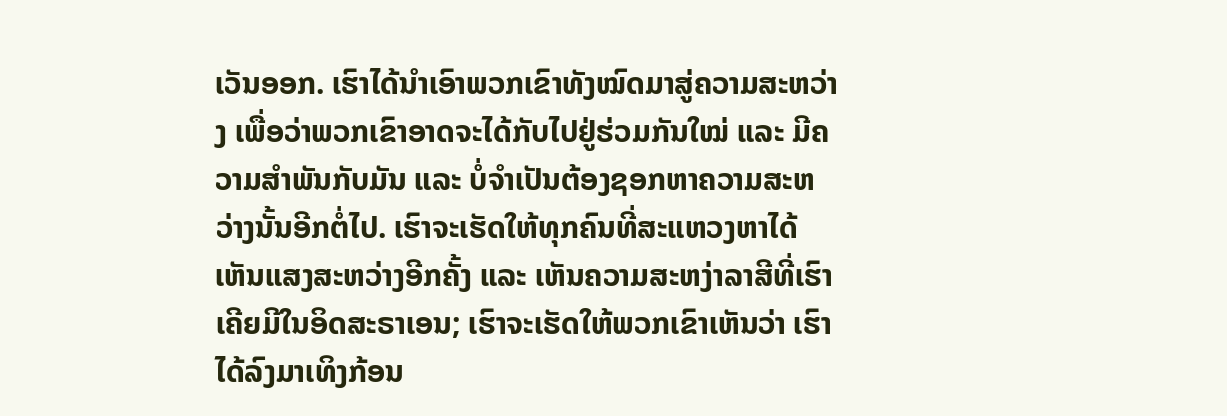ເວັນອອກ. ເຮົາໄດ້ນໍາເອົາພວກເຂົາທັງໝົດມາສູ່ຄວາມສະຫວ່າງ ເພື່ອວ່າພວກເຂົາອາດຈະໄດ້ກັບໄປຢູ່ຮ່ວມກັນໃໝ່ ແລະ ມີຄວາມສໍາພັນກັບມັນ ແລະ ບໍ່ຈໍາເປັນຕ້ອງຊອກຫາຄວາມສະຫວ່າງນັ້ນອີກຕໍ່ໄປ. ເຮົາຈະເຮັດໃຫ້ທຸກຄົນທີ່ສະແຫວງຫາໄດ້ເຫັນແສງສະຫວ່າງອີກຄັ້ງ ແລະ ເຫັນຄວາມສະຫງ່າລາສີທີ່ເຮົາເຄີຍມີໃນອິດສະຣາເອນ; ເຮົາຈະເຮັດໃຫ້ພວກເຂົາເຫັນວ່າ ເຮົາໄດ້ລົງມາເທິງກ້ອນ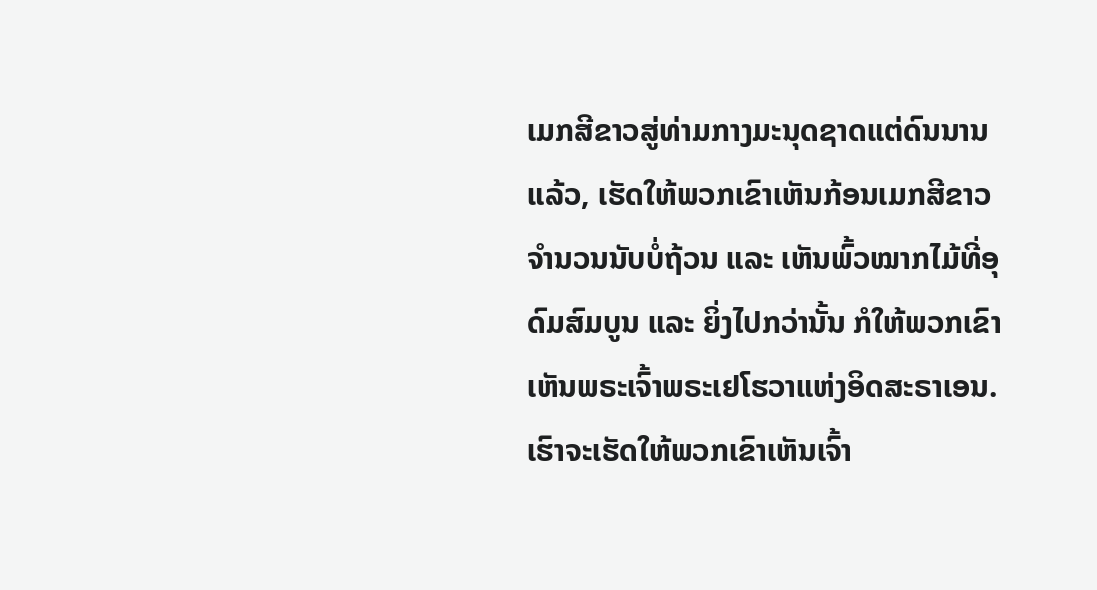ເມກສີຂາວສູ່ທ່າມກາງມະນຸດຊາດແຕ່ດົນນານແລ້ວ, ເຮັດໃຫ້ພວກເຂົາເຫັນກ້ອນເມກສີຂາວຈໍານວນນັບບໍ່ຖ້ວນ ແລະ ເຫັນພົ້ວໝາກໄມ້ທີ່ອຸດົມສົມບູນ ແລະ ຍິ່ງໄປກວ່ານັ້ນ ກໍໃຫ້ພວກເຂົາເຫັນພຣະເຈົ້າພຣະເຢໂຮວາແຫ່ງອິດສະຣາເອນ. ເຮົາຈະເຮັດໃຫ້ພວກເຂົາເຫັນເຈົ້າ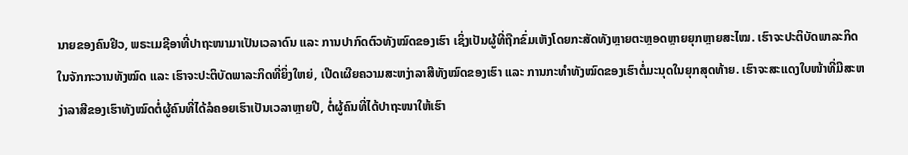ນາຍຂອງຄົນຢິວ, ພຣະເມຊີອາທີ່ປາຖະໜາມາເປັນເວລາດົນ ແລະ ການປາກົດຕົວທັງໝົດຂອງເຮົາ ເຊິ່ງເປັນຜູ້ທີ່ຖືກຂົ່ມເຫັງໂດຍກະສັດທັງຫຼາຍຕະຫຼອດຫຼາຍຍຸກຫຼາຍສະໄໝ. ເຮົາຈະປະຕິບັດພາລະກິດໃນຈັກກະວານທັງໝົດ ແລະ ເຮົາຈະປະຕິບັດພາລະກິດທີ່ຍິ່ງໃຫຍ່, ເປີດເຜີຍຄວາມສະຫງ່າລາສີທັງໝົດຂອງເຮົາ ແລະ ການກະທໍາທັງໝົດຂອງເຮົາຕໍ່ມະນຸດໃນຍຸກສຸດທ້າຍ. ເຮົາຈະສະແດງໃບໜ້າທີ່ມີສະຫງ່າລາສີຂອງເຮົາທັງໝົດຕໍ່ຜູ້ຄົນທີ່ໄດ້ລໍຄອຍເຮົາເປັນເວລາຫຼາຍປີ, ຕໍ່ຜູ້ຄົນທີ່ໄດ້ປາຖະໜາໃຫ້ເຮົາ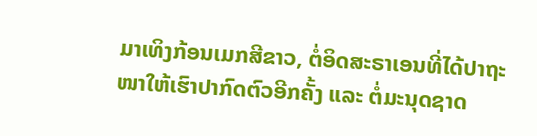ມາເທິງກ້ອນເມກສີຂາວ, ຕໍ່ອິດສະຣາເອນທີ່ໄດ້ປາຖະໜາໃຫ້ເຮົາປາກົດຕົວອີກຄັ້ງ ແລະ ຕໍ່ມະນຸດຊາດ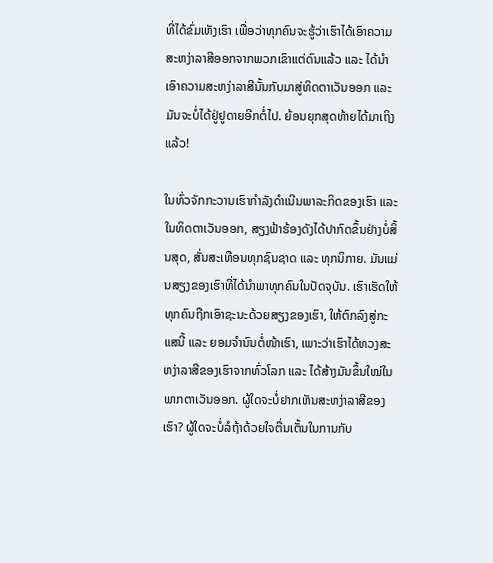ທີ່ໄດ້ຂົ່ມເຫັງເຮົາ ເພື່ອວ່າທຸກຄົນຈະຮູ້ວ່າເຮົາໄດ້ເອົາຄວາມສະຫງ່າລາສີອອກຈາກພວກເຂົາແຕ່ດົນແລ້ວ ແລະ ໄດ້ນໍາເອົາຄວາມສະຫງ່າລາສີນັ້ນກັບມາສູ່ທິດຕາເວັນອອກ ແລະ ມັນຈະບໍ່ໄດ້ຢູ່ຢູດາຍອີກຕໍ່ໄປ. ຍ້ອນຍຸກສຸດທ້າຍໄດ້ມາເຖິງແລ້ວ!

ໃນທົ່ວຈັກກະວານເຮົາກໍາລັງດຳເນີນພາລະກິດຂອງເຮົາ ແລະ ໃນທິດຕາເວັນອອກ, ສຽງຟ້າຮ້ອງດັງໄດ້ປາກົດຂຶ້ນຢ່າງບໍ່ສິ້ນສຸດ, ສັ່ນສະເທືອນທຸກຊົນຊາດ ແລະ ທຸກນິກາຍ. ມັນແມ່ນສຽງຂອງເຮົາທີ່ໄດ້ນໍາພາທຸກຄົນໃນປັດຈຸບັນ. ເຮົາເຮັດໃຫ້ທຸກຄົນຖືກເອົາຊະນະດ້ວຍສຽງຂອງເຮົາ, ໃຫ້ຕົກລົງສູ່ກະແສນີ້ ແລະ ຍອມຈຳນົນຕໍ່ໜ້າເຮົາ, ເພາະວ່າເຮົາໄດ້ທວງສະຫງ່າລາສີຂອງເຮົາຈາກທົ່ວໂລກ ແລະ ໄດ້ສ້າງມັນຂຶ້ນໃໝ່ໃນພາກຕາເວັນອອກ. ຜູ້ໃດຈະບໍ່ຢາກເຫັນສະຫງ່າລາສີຂອງເຮົາ? ຜູ້ໃດຈະບໍ່ລໍຖ້າດ້ວຍໃຈຕື່ນເຕັ້ນໃນການກັບ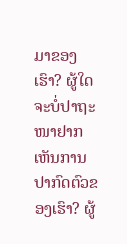ມາຂອງເຮົາ? ຜູ້ໃດຈະບໍ່ປາຖະໜາຢາກເຫັນການປາກົດຕົວຂອງເຮົາ? ຜູ້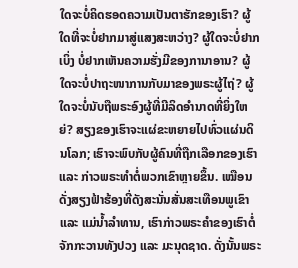ໃດຈະບໍ່ຄິດຮອດຄວາມເປັນຕາຮັກຂອງເຮົາ? ຜູ້ໃດທີ່ຈະບໍ່ຢາກມາສູ່ແສງສະຫວ່າງ? ຜູ້ໃດຈະບໍ່ຢາກເບິ່ງ ບໍ່ຢາກເຫັນຄວາມຮັ່ງມີຂອງການາອານ? ຜູ້ໃດຈະບໍ່ປາຖະໜາການກັບມາຂອງພຣະຜູ້ໄຖ່? ຜູ້ໃດຈະບໍ່ນັບຖືພຣະອົງຜູ້ທີ່ມີລິດອຳນາດທີ່ຍິ່ງໃຫຍ່? ສຽງຂອງເຮົາຈະແຜ່ຂະຫຍາຍໄປທົ່ວແຜ່ນດິນໂລກ; ເຮົາຈະພົບກັບຜູ້ຄົນທີ່ຖືກເລືອກຂອງເຮົາ ແລະ ກ່າວພຣະທຳຕໍ່ພວກເຂົາຫຼາຍຂຶ້ນ. ເໝືອນດັ່ງສຽງຟ້າຮ້ອງທີ່ດັງສະນັ່ນສັ່ນສະເທືອນພູເຂົາ ແລະ ແມ່ນໍ້າລຳທານ, ເຮົາກ່າວພຣະຄຳຂອງເຮົາຕໍ່ຈັກກະວານທັງປວງ ແລະ ມະນຸດຊາດ. ດັ່ງນັ້ນພຣະ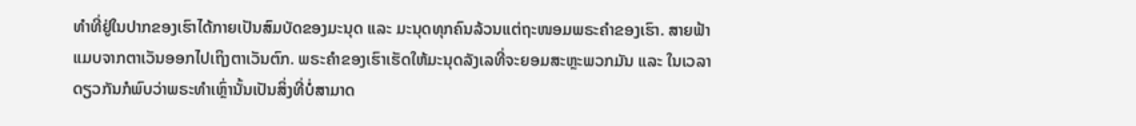ທຳທີ່ຢູ່ໃນປາກຂອງເຮົາໄດ້ກາຍເປັນສົມບັດຂອງມະນຸດ ແລະ ມະນຸດທຸກຄົນລ້ວນແຕ່ຖະໜອມພຣະຄຳຂອງເຮົາ. ສາຍຟ້າແມບຈາກຕາເວັນອອກໄປເຖິງຕາເວັນຕົກ. ພຣະຄຳຂອງເຮົາເຮັດໃຫ້ມະນຸດລັງເລທີ່ຈະຍອມສະຫຼະພວກມັນ ແລະ ໃນເວລາດຽວກັນກໍພົບວ່າພຣະທຳເຫຼົ່ານັ້ນເປັນສິ່ງທີ່ບໍ່ສາມາດ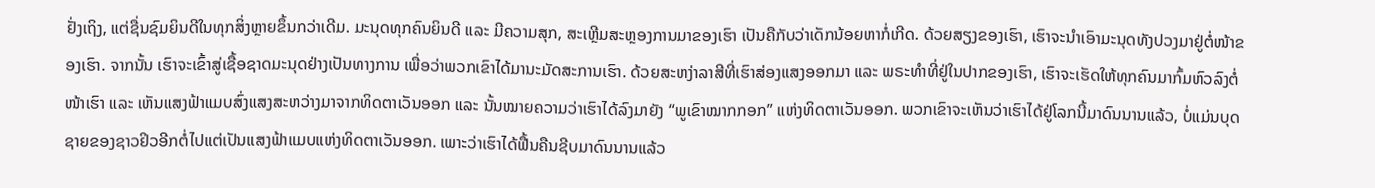ຢັ່ງເຖິງ, ແຕ່ຊື່ນຊົມຍິນດີໃນທຸກສິ່ງຫຼາຍຂຶ້ນກວ່າເດີມ. ມະນຸດທຸກຄົນຍິນດີ ແລະ ມີຄວາມສຸກ, ສະເຫຼີມສະຫຼອງການມາຂອງເຮົາ ເປັນຄືກັບວ່າເດັກນ້ອຍຫາກໍ່ເກີດ. ດ້ວຍສຽງຂອງເຮົາ, ເຮົາຈະນໍາເອົາມະນຸດທັງປວງມາຢູ່ຕໍ່ໜ້າຂອງເຮົາ. ຈາກນັ້ນ ເຮົາຈະເຂົ້າສູ່ເຊື້ອຊາດມະນຸດຢ່າງເປັນທາງການ ເພື່ອວ່າພວກເຂົາໄດ້ມານະມັດສະການເຮົາ. ດ້ວຍສະຫງ່າລາສີທີ່ເຮົາສ່ອງແສງອອກມາ ແລະ ພຣະທຳທີ່ຢູ່ໃນປາກຂອງເຮົາ, ເຮົາຈະເຮັດໃຫ້ທຸກຄົນມາກົ້ມຫົວລົງຕໍ່ໜ້າເຮົາ ແລະ ເຫັນແສງຟ້າແມບສົ່ງແສງສະຫວ່າງມາຈາກທິດຕາເວັນອອກ ແລະ ນັ້ນໝາຍຄວາມວ່າເຮົາໄດ້ລົງມາຍັງ “ພູເຂົາໝາກກອກ” ແຫ່ງທິດຕາເວັນອອກ. ພວກເຂົາຈະເຫັນວ່າເຮົາໄດ້ຢູ່ໂລກນີ້ມາດົນນານແລ້ວ, ບໍ່ແມ່ນບຸດຊາຍຂອງຊາວຢິວອີກຕໍ່ໄປແຕ່ເປັນແສງຟ້າແມບແຫ່ງທິດຕາເວັນອອກ. ເພາະວ່າເຮົາໄດ້ຟື້ນຄືນຊີບມາດົນນານແລ້ວ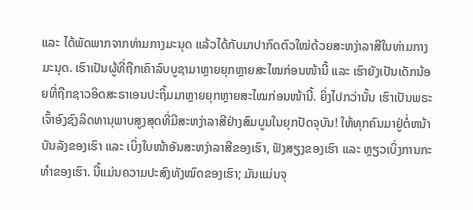ແລະ ໄດ້ພັດພາກຈາກທ່າມກາງມະນຸດ ແລ້ວໄດ້ກັບມາປາກົດຕົວໃໝ່ດ້ວຍສະຫງ່າລາສີໃນທ່າມກາງມະນຸດ. ເຮົາເປັນຜູ້ທີ່ຖືກເຄົາລົບບູຊາມາຫຼາຍຍຸກຫຼາຍສະໄໝກ່ອນໜ້ານີ້ ແລະ ເຮົາຍັງເປັນເດັກນ້ອຍທີ່ຖືກຊາວອິດສະຣາເອນປະຖິ້ມມາຫຼາຍຍຸກຫຼາຍສະໄໝກ່ອນໜ້ານີ້. ຍິ່ງໄປກວ່ານັ້ນ ເຮົາເປັນພຣະເຈົ້າອົງຊົງລິດທານຸພາບສູງສຸດທີ່ມີສະຫງ່າລາສີຢ່າງສົມບູນໃນຍຸກປັດຈຸບັນ! ໃຫ້ທຸກຄົນມາຢູ່ຕໍ່ຫນ້າບັນລັງຂອງເຮົາ ແລະ ເບິ່ງໃບໜ້າອັນສະຫງ່າລາສີຂອງເຮົາ, ຟັງສຽງຂອງເຮົາ ແລະ ຫຼຽວເບິ່ງການກະທໍາຂອງເຮົາ. ນີ້ແມ່ນຄວາມປະສົງທັງໝົດຂອງເຮົາ; ມັນແມ່ນຈຸ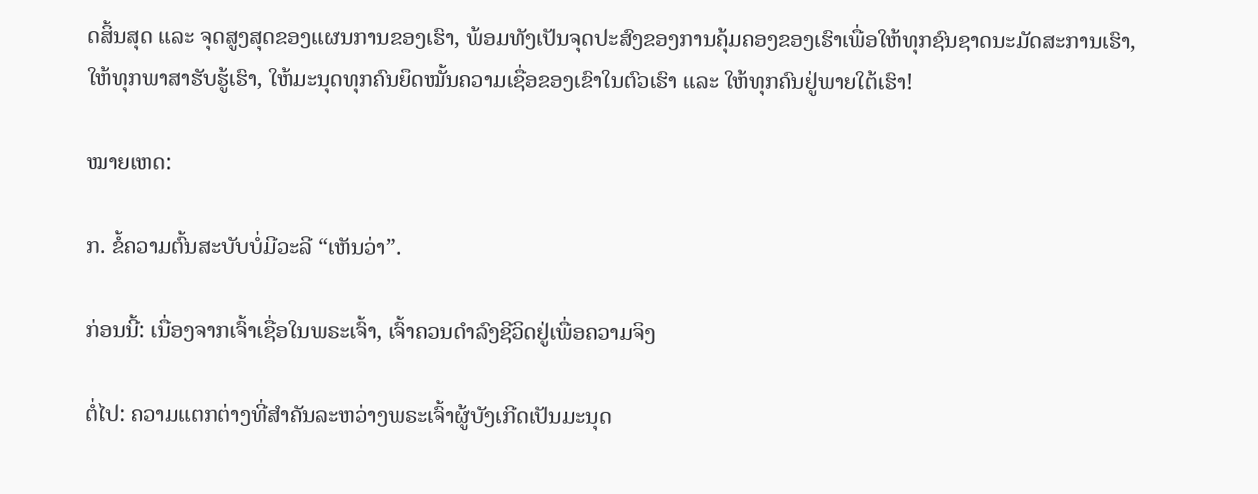ດສິ້ນສຸດ ແລະ ຈຸດສູງສຸດຂອງແຜນການຂອງເຮົາ, ພ້ອມທັງເປັນຈຸດປະສົງຂອງການຄຸ້ມຄອງຂອງເຮົາເພື່ອໃຫ້ທຸກຊົນຊາດນະມັດສະການເຮົາ, ໃຫ້ທຸກພາສາຮັບຮູ້ເຮົາ, ໃຫ້ມະນຸດທຸກຄົນຍຶດໝັ້ນຄວາມເຊື່ອຂອງເຂົາໃນຕົວເຮົາ ແລະ ໃຫ້ທຸກຄົນຢູ່ພາຍໃຕ້ເຮົາ!

ໝາຍເຫດ:

ກ. ຂໍ້ຄວາມຕົ້ນສະບັບບໍ່ມີວະລີ “ເຫັນວ່າ”.

ກ່ອນນີ້: ເນື່ອງຈາກເຈົ້າເຊື່ອໃນພຣະເຈົ້າ, ເຈົ້າຄວນດຳລົງຊີວິດຢູ່ເພື່ອຄວາມຈິງ

ຕໍ່ໄປ: ຄວາມແຕກຕ່າງທີ່ສໍາຄັນລະຫວ່າງພຣະເຈົ້າຜູ້ບັງເກີດເປັນມະນຸດ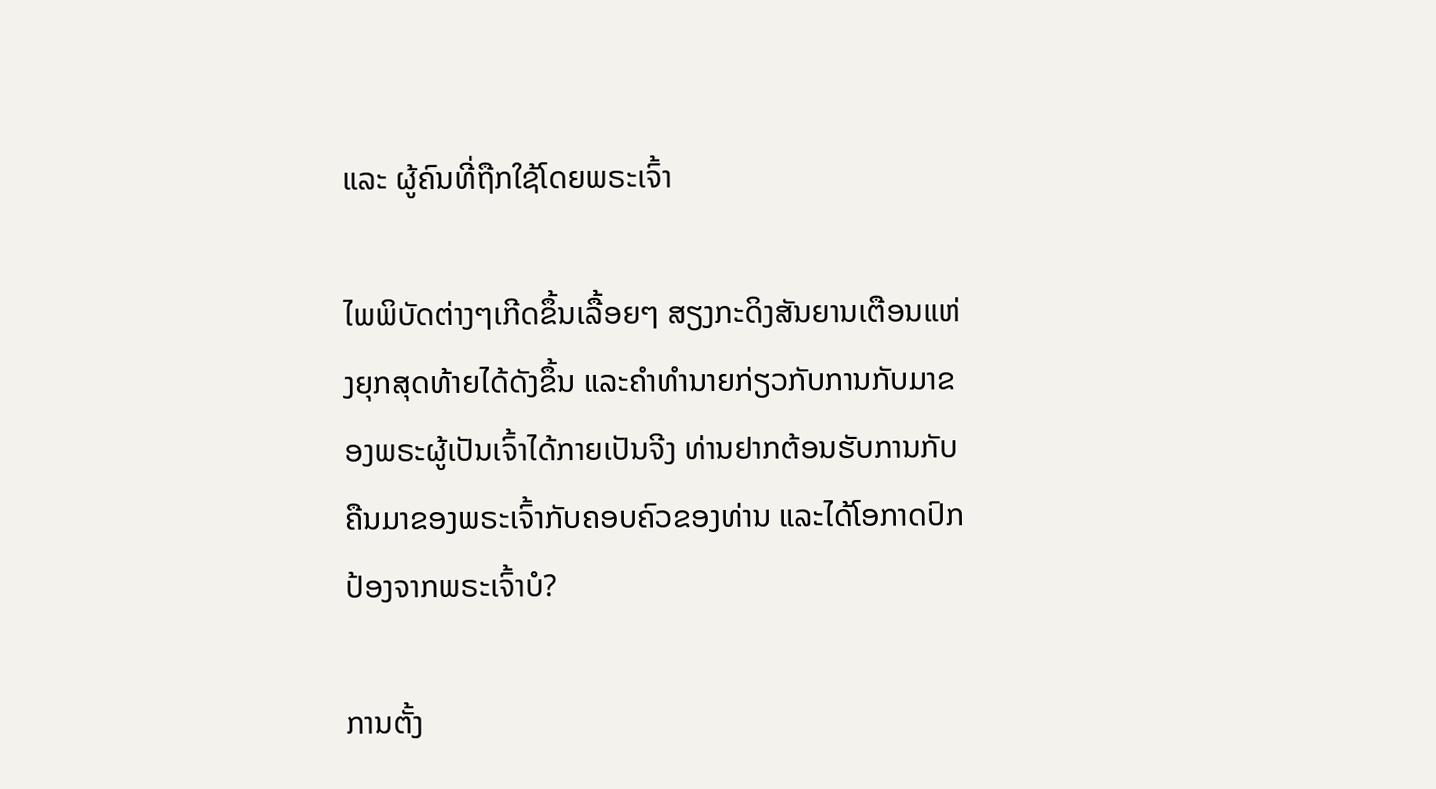ແລະ ຜູ້ຄົນທີ່ຖືກໃຊ້ໂດຍພຣະເຈົ້າ

ໄພພິບັດຕ່າງໆເກີດຂຶ້ນເລື້ອຍໆ ສຽງກະດິງສັນຍານເຕືອນແຫ່ງຍຸກສຸດທ້າຍໄດ້ດັງຂຶ້ນ ແລະຄໍາທໍານາຍກ່ຽວກັບການກັບມາຂອງພຣະຜູ້ເປັນເຈົ້າໄດ້ກາຍເປັນຈີງ ທ່ານຢາກຕ້ອນຮັບການກັບຄືນມາຂອງພຣະເຈົ້າກັບຄອບຄົວຂອງທ່ານ ແລະໄດ້ໂອກາດປົກປ້ອງຈາກພຣະເຈົ້າບໍ?

ການຕັ້ງ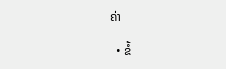ຄ່າ

  • ຂໍ້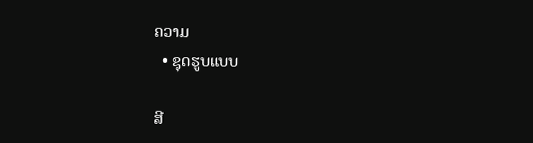ຄວາມ
  • ຊຸດຮູບແບບ

ສີ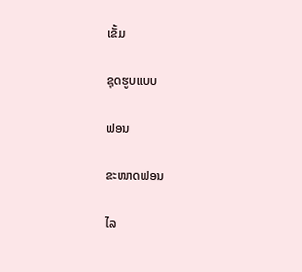ເຂັ້ມ

ຊຸດຮູບແບບ

ຟອນ

ຂະໜາດຟອນ

ໄລ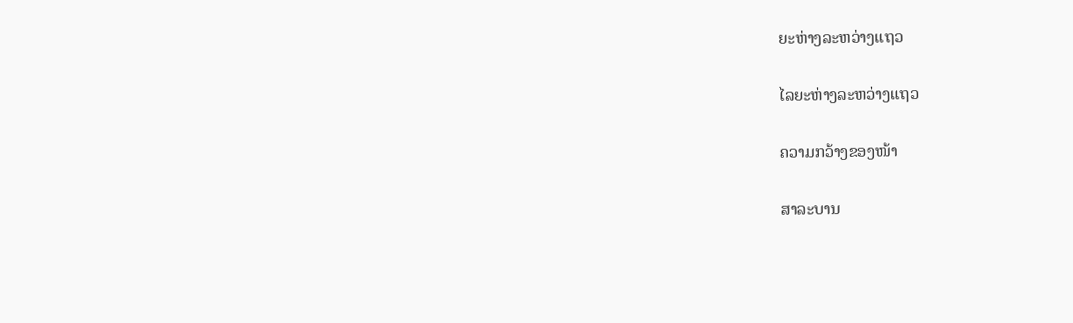ຍະຫ່າງລະຫວ່າງແຖວ

ໄລຍະຫ່າງລະຫວ່າງແຖວ

ຄວາມກວ້າງຂອງໜ້າ

ສາລະບານ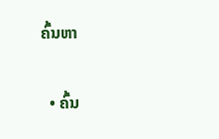ຄົ້ນຫາ

  • ຄົ້ນ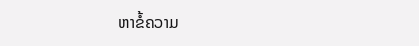ຫາຂໍ້ຄວາມ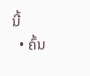ນີ້
  • ຄົ້ນ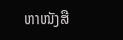ຫາໜັງສື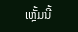ເຫຼັ້ມນີ້